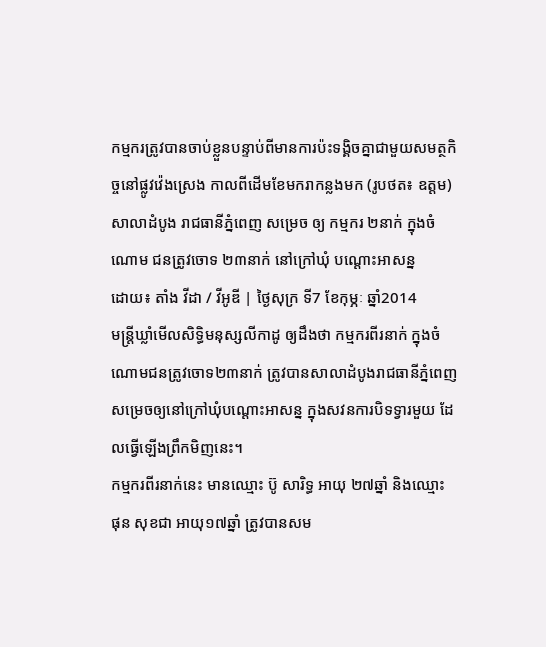កម្មករត្រូវបានចាប់ខ្លួនបន្ទាប់ពីមានការប៉ះទង្គិចគ្នាជាមួយសមត្ថកិច្ចនៅផ្លូវវ៉េងស្រេង កាលពីដើមខែមករាកន្លងមក (រូបថត៖ ឧត្តម)
សាលាដំបូង រាជធានីភ្នំពេញ សម្រេច ឲ្យ កម្មករ ២នាក់ ក្នុងចំណោម ជនត្រូវចោទ ២៣នាក់ នៅក្រៅឃុំ បណ្តោះអាសន្ន
ដោយ៖ តាំង វីដា / វីអូឌី | ថ្ងៃសុក្រ ទី7 ខែកុម្ភៈ ឆ្នាំ2014
មន្ត្រីឃ្លាំមើលសិទ្ធិមនុស្សលីកាដូ ឲ្យដឹងថា កម្មករពីរនាក់ ក្នុងចំណោមជនត្រូវចោទ២៣នាក់ ត្រូវបានសាលាដំបូងរាជធានីភ្នំពេញ សម្រេចឲ្យនៅក្រៅឃុំបណ្តោះអាសន្ន ក្នុងសវនការបិទទ្វារមួយ ដែលធ្វើឡើងព្រឹកមិញនេះ។
កម្មករពីរនាក់នេះ មានឈ្មោះ ប៊ូ សារិទ្ធ អាយុ ២៧ឆ្នាំ និងឈ្មោះ ផុន សុខជា អាយុ១៧ឆ្នាំ ត្រូវបានសម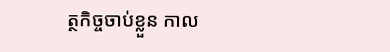ត្ថកិច្ចចាប់ខ្លួន កាល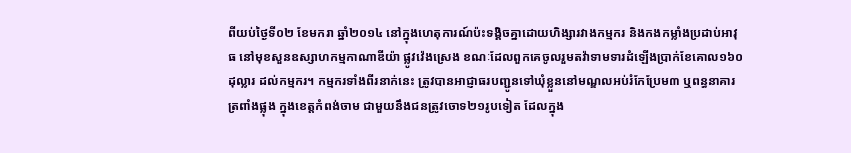ពីយប់ថ្ងៃទី០២ ខែមករា ឆ្នាំ២០១៤ នៅក្នុងហេតុការណ៍ប៉ះទង្គិចគ្នាដោយហិង្សារវាងកម្មករ និងកងកម្លាំងប្រដាប់អាវុធ នៅមុខសួនឧស្សាហកម្មកាណាឌីយ៉ា ផ្លូវវ៉េងស្រេង ខណៈដែលពួកគេចូលរួមតវ៉ាទាមទារដំឡើងប្រាក់ខែគោល១៦០ដុល្លារ ដល់កម្មករ។ កម្មករទាំងពីរនាក់នេះ ត្រូវបានអាជ្ញាធរបញ្ជូនទៅឃុំខ្លួននៅមណ្ឌលអប់រំកែប្រែម៣ ឬពន្ធនាគារត្រពាំងផ្លុង ក្នុងខេត្តកំពង់ចាម ជាមួយនឹងជនត្រូវចោទ២១រូបទៀត ដែលក្នុង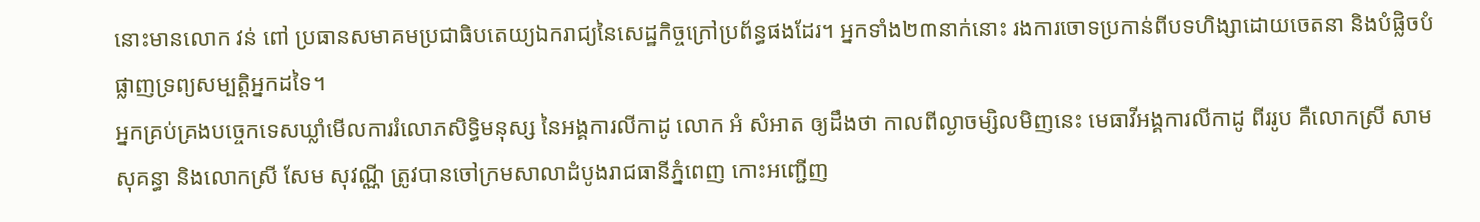នោះមានលោក វន់ ពៅ ប្រធានសមាគមប្រជាធិបតេយ្យឯករាជ្យនៃសេដ្ឋកិច្ចក្រៅប្រព័ន្ធផងដែរ។ អ្នកទាំង២៣នាក់នោះ រងការចោទប្រកាន់ពីបទហិង្សាដោយចេតនា និងបំផ្លិចបំផ្លាញទ្រព្យសម្បត្តិអ្នកដទៃ។
អ្នកគ្រប់គ្រងបច្ចេកទេសឃ្លាំមើលការរំលោភសិទ្ធិមនុស្ស នៃអង្គការលីកាដូ លោក អំ សំអាត ឲ្យដឹងថា កាលពីល្ងាចម្សិលមិញនេះ មេធាវីអង្គការលីកាដូ ពីររូប គឺលោកស្រី សាម សុគន្ធា និងលោកស្រី សែម សុវណ្ណី ត្រូវបានចៅក្រមសាលាដំបូងរាជធានីភ្នំពេញ កោះអញ្ជើញ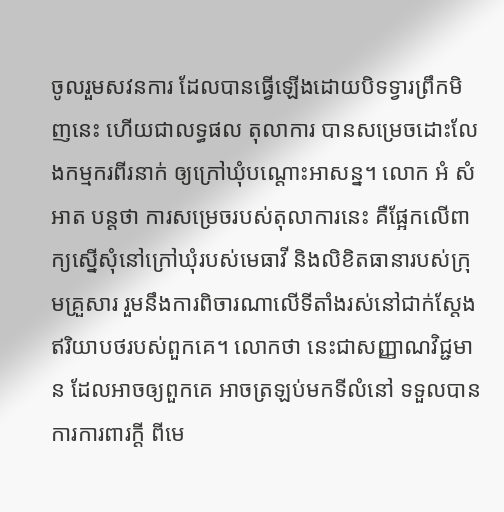ចូលរួមសវនការ ដែលបានធ្វើឡើងដោយបិទទ្វារព្រឹកមិញនេះ ហើយជាលទ្ធផល តុលាការ បានសម្រេចដោះលែងកម្មករពីរនាក់ ឲ្យក្រៅឃុំបណ្តោះអាសន្ន។ លោក អំ សំអាត បន្តថា ការសម្រេចរបស់តុលាការនេះ គឺផ្អែកលើពាក្យស្នើសុំនៅក្រៅឃុំរបស់មេធាវី និងលិខិតធានារបស់ក្រុមគ្រួសារ រួមនឹងការពិចារណាលើទីតាំងរស់នៅជាក់ស្តែង ឥរិយាបថរបស់ពួកគេ។ លោកថា នេះជាសញ្ញាណវិជ្ជមាន ដែលអាចឲ្យពួកគេ អាចត្រឡប់មកទីលំនៅ ទទួលបានការការពារក្តី ពីមេ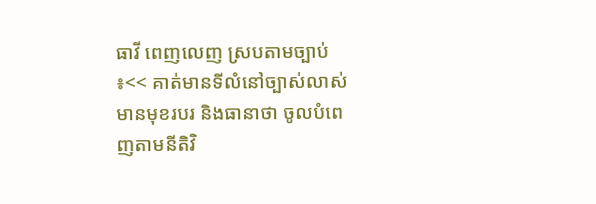ធាវី ពេញលេញ ស្របតាមច្បាប់ ៖<< គាត់មានទីលំនៅច្បាស់លាស់ មានមុខរបរ និងធានាថា ចូលបំពេញតាមនីតិវិ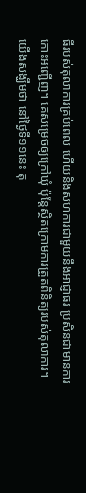ធីរបស់តុលាការគ្រប់ពេល ហើយនិងសហការជាមួយនឹងអាជ្ញាធរ ប្រសិនជាមានការកោះអញ្ជើញ។ គេសម្រេចឲ្យក្រៅឃុំ ប៉ុន្តែស្ថិតក្រោមការត្រួតពិនិត្យរបស់តុលាការ។ យើងសង្ឃឹមថា នៅថ្ងៃទី១១នេះ តុ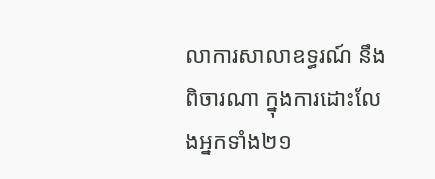លាការសាលាឧទ្ធរណ៍ នឹងពិចារណា ក្នុងការដោះលែងអ្នកទាំង២១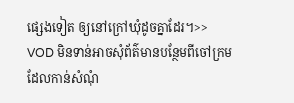ផ្សេងទៀត ឲ្យនៅក្រៅឃុំដូចគ្នាដែរ។>>
VOD មិនទាន់អាចសុំព័ត៌មានបន្ថែមពីចៅក្រម ដែលកាន់សំណុំ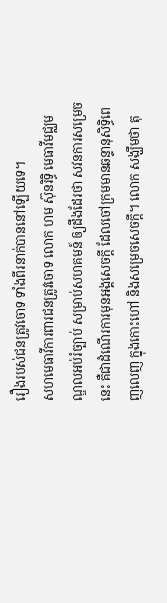រឿងរបស់ជនត្រូវចោទ ទាំងពីរនាក់បាននៅឡើយទេ។
សហមេធាវីការពារជនត្រូវចោទ លោក ហម ស៊ុនរិទ្ធិ មេធាវីមជ្ឈមណ្ឌលអប់រំច្បាប់ សម្រាប់សហគមន៍ ឲ្យដឹងដែរថា សវនការសម្រេចនេះ គឺជាដំណើរការមុនអង្គសេចក្តី ដែលចៅក្រមមានឆន្ទានុសិទ្ធិពេញលេញ ក្នុងកោះហៅ និងសម្រេចសេចក្តី។ លោក សង្ឃឹមថា តុ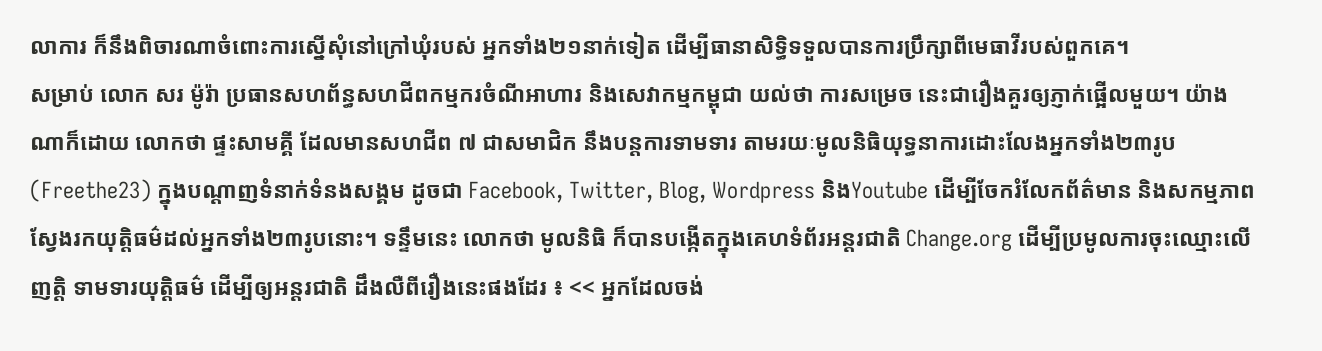លាការ ក៏នឹងពិចារណាចំពោះការស្នើសុំនៅក្រៅឃុំរបស់ អ្នកទាំង២១នាក់ទៀត ដើម្បីធានាសិទ្ធិទទួលបានការប្រឹក្សាពីមេធាវីរបស់ពួកគេ។
សម្រាប់ លោក សរ ម៉ូរ៉ា ប្រធានសហព័ន្ធសហជីពកម្មករចំណីអាហារ និងសេវាកម្មកម្ពុជា យល់ថា ការសម្រេច នេះជារឿងគួរឲ្យភ្ញាក់ផ្អើលមួយ។ យ៉ាងណាក៏ដោយ លោកថា ផ្ទះសាមគ្គី ដែលមានសហជីព ៧ ជាសមាជិក នឹងបន្តការទាមទារ តាមរយៈមូលនិធិយុទ្ធនាការដោះលែងអ្នកទាំង២៣រូប (Freethe23) ក្នុងបណ្តាញទំនាក់ទំនងសង្គម ដូចជា Facebook, Twitter, Blog, Wordpress និងYoutube ដើម្បីចែករំលែកព័ត៌មាន និងសកម្មភាពស្វែងរកយុត្តិធម៌ដល់អ្នកទាំង២៣រូបនោះ។ ទន្ទឹមនេះ លោកថា មូលនិធិ ក៏បានបង្កើតក្នុងគេហទំព័រអន្តរជាតិ Change.org ដើម្បីប្រមូលការចុះឈ្មោះលើញត្តិ ទាមទារយុត្តិធម៌ ដើម្បីឲ្យអន្តរជាតិ ដឹងលឺពីរឿងនេះផងដែរ ៖ << អ្នកដែលចង់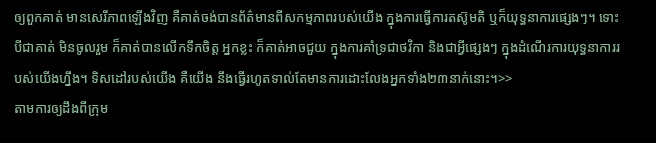ឲ្យពួកគាត់ មានសេរីភាពឡើងវិញ គឺគាត់ចង់បានព័ត៌មានពីសកម្មភាពរបស់យើង ក្នុងការធ្វើការតស៊ូមតិ ឬក៏យុទ្ធនាការផ្សេងៗ។ ទោះបីជាគាត់ មិនចូលរួម ក៏គាត់បានលើកទឹកចិត្ត អ្នកខ្លះ ក៏គាត់អាចជួយ ក្នុងការគាំទ្រជាថវិកា និងជាអ្វីផ្សេងៗ ក្នុងដំណើរការយុទ្ធនាការរបស់យើងហ្នឹង។ ទិសដៅរបស់យើង គឺយើង នឹងធ្វើរហូតទាល់តែមានការដោះលែងអ្នកទាំង២៣នាក់នោះ។>>
តាមការឲ្យដឹងពីក្រុម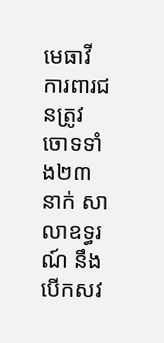មេធាវីការពារជនត្រូវចោទទាំង២៣នាក់ សាលាឧទ្ធរណ៍ នឹងបើកសវ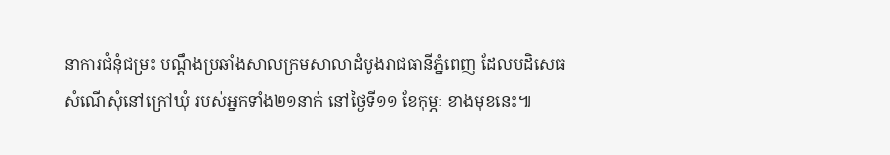នាការជំនុំជម្រះ បណ្តឹងប្រឆាំងសាលក្រមសាលាដំបូងរាជធានីភ្នំពេញ ដែលបដិសេធសំណើសុំនៅក្រៅឃុំ របស់អ្នកទាំង២១នាក់ នៅថ្ងៃទី១១ ខែកុម្ភៈ ខាងមុខនេះ៕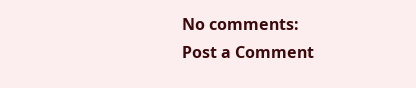No comments:
Post a Comment